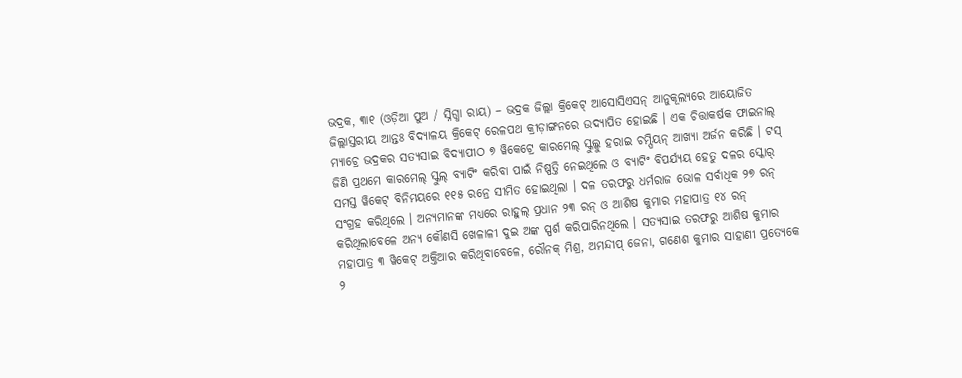ଭଦ୍ରକ, ୩ା୧ (ଓଡ଼ିଆ ପୁଅ / ସ୍ନିଗ୍ଧା ରାୟ) – ଭଦ୍ରକ ଜିଲ୍ଲା କ୍ରିକେଟ୍ ଆସୋସିଏସନ୍ ଆନୁକୂଲ୍ୟରେ ଆୟୋଜିତ ଜିଲ୍ଲାସ୍ତରୀୟ ଆନ୍ତଃ ବିଦ୍ୟାଳୟ କ୍ରିକେଟ୍ ରେଳପଥ କ୍ରୀଡ଼ାଙ୍ଗନରେ ଉଦ୍ଯାପିତ ହୋଇଛି । ଏକ ଚିତ୍ତାକର୍ଷକ ଫାଇନାଲ୍ ମ୍ୟାଚ୍ରେ ଭଦ୍ରକର ସତ୍ୟସାଇ ବିଦ୍ୟାପୀଠ ୭ ୱିକେଟ୍ରେ କାରମେଲ୍ ସ୍କୁଲ୍କୁ ହରାଇ ଚମ୍ପିୟନ୍ ଆଖ୍ୟା ଅର୍ଜନ କରିଛି । ଟସ୍ ଜିଣି ପ୍ରଥମେ କାରମେଲ୍ ସ୍କୁଲ୍ ବ୍ୟାଟିଂ କରିବା ପାଇଁ ନିଷ୍ପତ୍ତି ନେଇଥିଲେ ଓ ବ୍ୟାଟିଂ ବିପର୍ଯ୍ୟୟ ହେତୁ ଦଳର ସ୍କୋର୍ ସମସ୍ତ ୱିକେଟ୍ ବିନିମୟରେ ୧୧୫ ରନ୍ରେ ସୀମିତ ହୋଇଥିଲା । ଦଳ ତରଫରୁ ଧର୍ମରାଜ ଭୋଳ ସର୍ବାଧିକ ୨୭ ରନ୍ ସଂଗ୍ରହ କରିଥିଲେ । ଅନ୍ୟମାନଙ୍କ ମଧ୍ୟରେ ରାହୁଲ୍ ପ୍ରଧାନ ୨୩ ରନ୍ ଓ ଆଶିଷ କୁମାର ମହାପାତ୍ର ୧୪ ରନ୍ କରିଥିଲାବେଳେ ଅନ୍ୟ କୌଣସି ଖେଳାଳୀ ଦୁଇ ଅଙ୍କ ସ୍ପର୍ଶ କରିପାରିନଥିଲେ । ସତ୍ୟସାଇ ତରଫରୁ ଆଶିଷ କୁମାର ମହାପାତ୍ର ୩ ୱିକେଟ୍ ଅକ୍ତିଆର କରିଥିବାବେଳେ, ରୌନକ୍ ମିଶ୍ର, ଅମନ୍ଦୀପ୍ ଜେନା, ଗଣେଶ କୁମାର ସାହାଣୀ ପ୍ରତ୍ୟେକେ ୨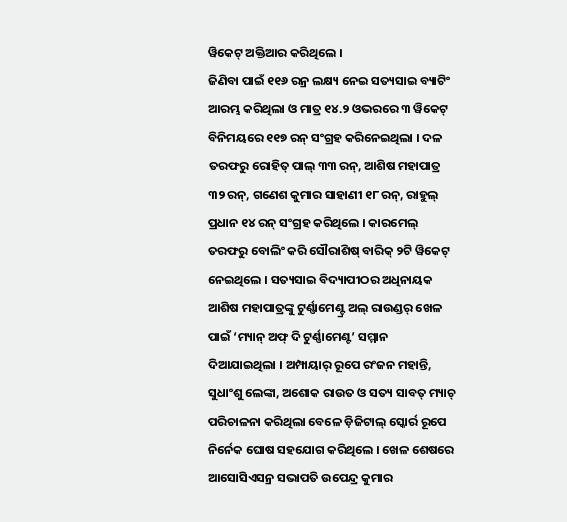ୱିକେଟ୍ ଅକ୍ତିଆର କରିଥିଲେ ।
ଜିଣିବା ପାଇଁ ୧୧୬ ରନ୍ର ଲକ୍ଷ୍ୟ ନେଇ ସତ୍ୟସାଇ ବ୍ୟାଟିଂ ଆରମ୍ଭ କରିଥିଲା ଓ ମାତ୍ର ୧୪.୨ ଓଭରରେ ୩ ୱିକେଟ୍ ବିନିମୟରେ ୧୧୭ ରନ୍ ସଂଗ୍ରହ କରିନେଇଥିଲା । ଦଳ ତରଫରୁ ରୋହିତ୍ ପାଲ୍ ୩୩ ରନ୍, ଆଶିଷ ମହାପାତ୍ର ୩୨ ରନ୍, ଗଣେଶ କୁମାର ସାହାଣୀ ୧୮ ରନ୍, ରାହୁଲ୍ ପ୍ରଧାନ ୧୪ ରନ୍ ସଂଗ୍ରହ କରିଥିଲେ । କାରମେଲ୍ ତରଫରୁ ବୋଲିଂ କରି ସୌରାଶିଷ୍ ବାରିକ୍ ୨ଟି ୱିକେଟ୍ ନେଇଥିଲେ । ସତ୍ୟସାଇ ବିଦ୍ୟାପୀଠର ଅଧିନାୟକ ଆଶିଷ ମହାପାତ୍ରଙ୍କୁ ଟୁର୍ଣ୍ଣାମେଣ୍ଟ୍ର ଅଲ୍ ରାଉଣ୍ଡର୍ ଖେଳ ପାଇଁ ‘ମ୍ୟାନ୍ ଅଫ୍ ଦି ଟୁର୍ଣ୍ଣାମେଣ୍ଟ’ ସମ୍ମାନ ଦିଆଯାଇଥିଲା । ଅମ୍ପାୟାର୍ ରୂପେ ରଂଜନ ମହାନ୍ତି, ସୁଧାଂଶୁ ଲେଙ୍କା, ଅଶୋକ ରାଉତ ଓ ସତ୍ୟ ସାବତ୍ ମ୍ୟାଚ୍ ପରିଚାଳନା କରିଥିଲା ବେଳେ ଡ଼ିଜିଟାଲ୍ ସ୍କୋର୍ର ରୂପେ ନିର୍ନେକ ଘୋଷ ସହଯୋଗ କରିଥିଲେ । ଖେଳ ଶେଷରେ ଆସୋସିଏସନ୍ର ସଭାପତି ଉପେନ୍ଦ୍ର କୁମାର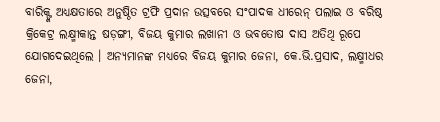ବାରିକ୍ଙ୍କ ଅଧ୍ୟକ୍ଷତାରେ ଅନୁଷ୍ଠିତ ଟ୍ରଫି ପ୍ରଦାନ ଉତ୍ସବରେ ସଂପାଦକ ଧୀରେନ୍ ପଲାଇ ଓ ବରିଷ୍ଠ କ୍ରିକେଟ୍ର ଲକ୍ଷ୍ମୀକାନ୍ତ ଷଡ଼ଙ୍ଗୀ, ବିଜୟ କୁମାର ଲଖାନୀ ଓ ଭବତୋଷ ଦାସ ଅତିଥି ରୂପେ ଯୋଗଦେଇଥିଲେ । ଅନ୍ୟମାନଙ୍କ ମଧ୍ୟରେ ବିଜୟ କୁମାର ଜେନା, କେ.ଭି.ପ୍ରସାଦ, ଲକ୍ଷ୍ମୀଧର ଜେନା,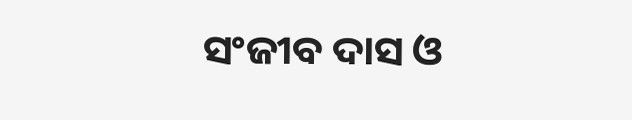ସଂଜୀବ ଦାସ ଓ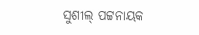ସୁଶୀଲ୍ ପଟ୍ଟନାୟକ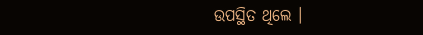ଉପସ୍ଥିତ ଥିଲେ ।